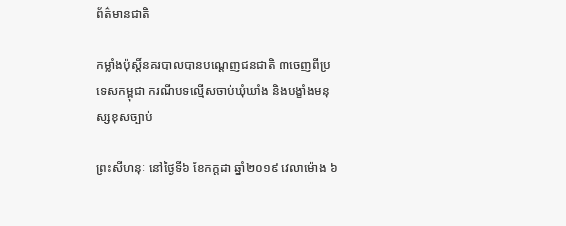ព័ត៌មានជាតិ

កម្លាំងប៉ុស្តិ៍នគរបាលបានបណ្ដេញជនជាតិ ៣ចេញពីប្រទេសកម្ពុជា ករណីបទល្មើសចាប់ឃុំឃាំង និងបង្ខាំងមនុស្សខុសច្បាប់

ព្រះសីហនុៈ នៅថ្ងៃទី៦ ខែកក្តដា ឆ្នាំ២០១៩ វេលាម៉ោង ៦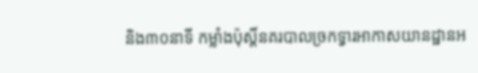និង៣០នាទី កម្លាំងប៉ុស្តិ៍នគរបាលច្រកទ្វារអាកាសយានដ្ឋានអ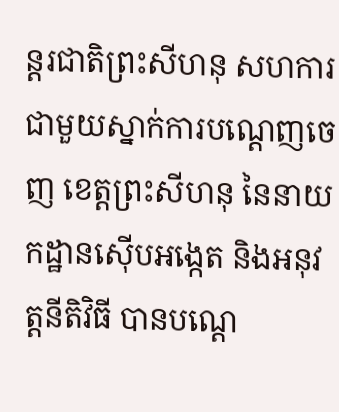ន្តរជាតិព្រះសីហនុ សហការជាមួយស្នាក់ការបណ្តេញចេញ ខេត្តព្រះសីហនុ នៃនាយកដ្ឋានស៊ើបអង្កេត និងអនុវត្តនីតិវិធី បានបណ្តេ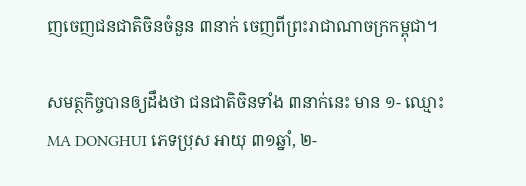ញចេញជនជាតិចិនចំនួន ៣នាក់ ចេញពីព្រះរាជាណាចក្រកម្ពុជា។

សមត្ថកិច្ចបានឲ្យដឹងថា ជនជាតិចិនទាំង ៣នាក់នេះ មាន ១- ឈ្មោះ MA DONGHUI ភេទប្រុស អាយុ ៣១ឆ្នាំ, ២-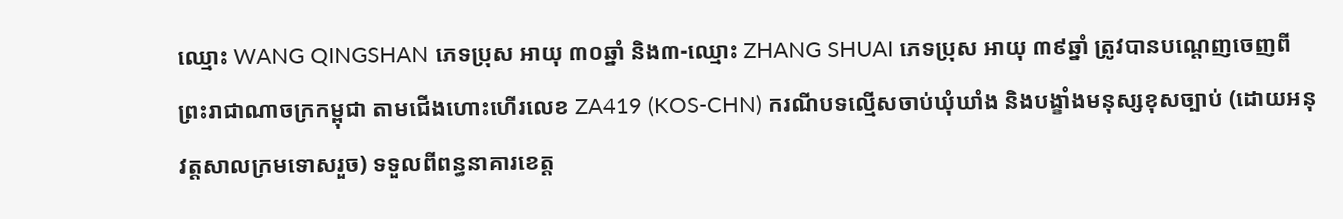ឈ្មោះ WANG QINGSHAN ភេទប្រុស អាយុ ៣០ឆ្នាំ និង៣-ឈ្មោះ ZHANG SHUAI ភេទប្រុស អាយុ ៣៩ឆ្នាំ ត្រូវបានបណ្តេញចេញពីព្រះរាជាណាចក្រកម្ពុជា តាមជើងហោះហើរលេខ ZA419 (KOS-CHN) ករណីបទល្មើសចាប់ឃុំឃាំង និងបង្ខាំងមនុស្សខុសច្បាប់ (ដោយអនុវត្តសាលក្រមទោសរួច) ទទួលពីពន្ធនាគារខេត្ត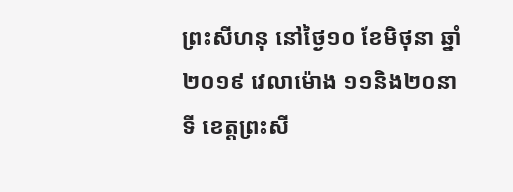ព្រះសីហនុ នៅថ្ងៃ១០ ខែមិថុនា ឆ្នាំ២០១៩ វេលាម៉ោង ១១និង២០នាទី ខេត្តព្រះសី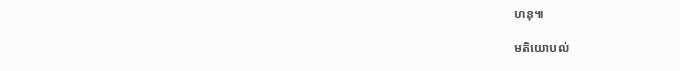ហនុ៕

មតិយោបល់